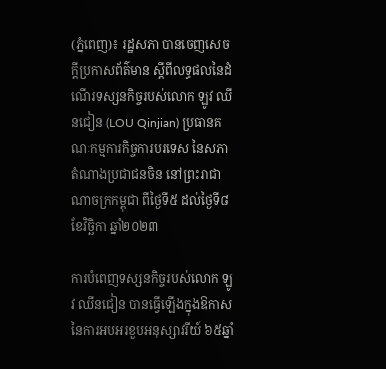(ភ្នំពេញ)៖ រដ្ឋសភា បានចេញសេចក្តីប្រកាសព័ត៌មាន ស្តីពីលទ្ធផលនៃដំណើរទស្សនកិច្ចរបស់លោក ឡូវ ឈីនជៀន (LOU Qinjian) ប្រធានគណៈកម្មការកិច្ចការបរទេស នៃសភាតំណាងប្រជាជនចិន នៅព្រះរាជាណាចក្រកម្ពុជា ពីថ្ងៃទី៥ ដល់ថ្ងៃទី៨ ខែវិច្ឆិកា ឆ្នាំ២០២៣

ការបំពេញទស្សនកិច្ចរបស់លោក ឡូវ ឈីនជៀន បានធ្វើឡើងក្នុងឱកាសនៃការអបអរខួបអនុស្សាវរីយ៍ ៦៥ឆ្នាំ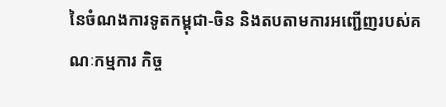នៃចំណងការទូតកម្ពុជា-ចិន និងតបតាមការអញ្ជើញរបស់គណៈកម្មការ កិច្ច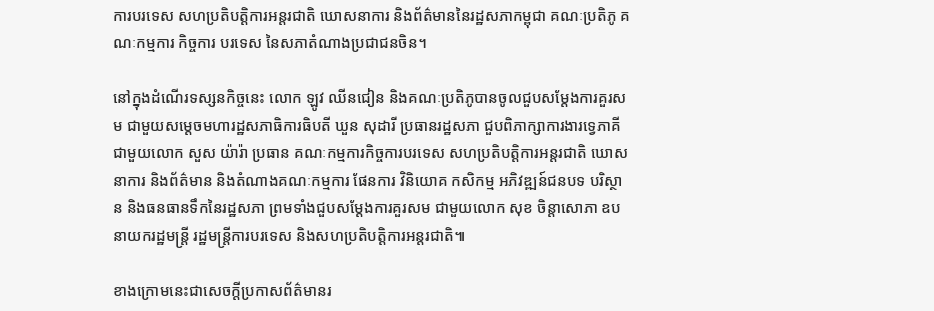ការបរទេស សហប្រតិបត្តិការអន្តរជាតិ ឃោសនាការ និងព័ត៌មាននៃរដ្ឋសភាកម្ពុជា គណៈប្រតិភូ គណៈកម្មការ កិច្ចការ បរទេស នៃសភាតំណាងប្រជាជនចិន។

នៅក្នុងដំណើរទស្សនកិច្ចនេះ លោក ឡូវ ឈីនជៀន និងគណៈប្រតិភូបានចូលជួបសម្តែងការគួរសម ជាមួយសម្តេចមហារដ្ឋសភាធិការធិបតី ឃួន សុដារី ប្រធានរដ្ឋសភា ជួបពិភាក្សាការងារទ្វេភាគី ជាមួយលោក សួស យ៉ារ៉ា ប្រធាន គណៈកម្មការកិច្ចការបរទេស សហប្រតិបត្តិការអន្តរជាតិ ឃោសនាការ និងព័ត៌មាន និងតំណាងគណៈកម្មការ ផែនការ វិនិយោគ កសិកម្ម អភិវឌ្ឍន៍ជនបទ បរិស្ថាន និងធនធានទឹកនៃរដ្ឋសភា ព្រមទាំងជួបសម្តែងការគួរសម ជាមួយលោក សុខ ចិន្តាសោភា ឧបនាយករដ្ឋមន្រ្តី រដ្ឋមន្រ្តីការបរទេស និងសហប្រតិបត្តិការអន្តរជាតិ៕

ខាងក្រោមនេះជាសេចក្តីប្រកាសព័ត៌មានរ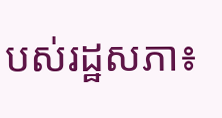បស់រដ្ឋសភា៖